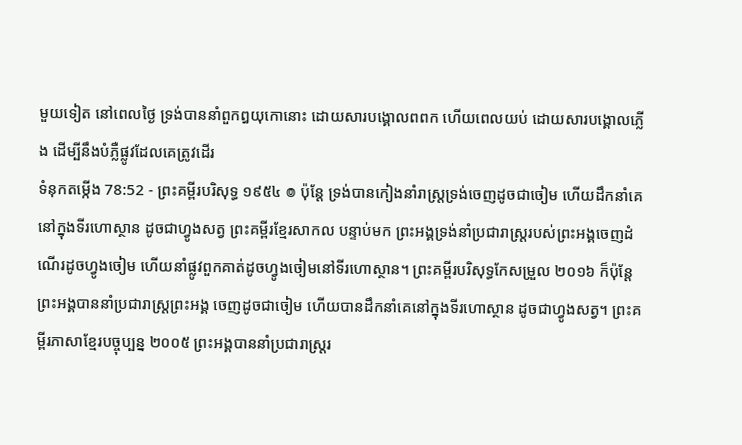មួយទៀត នៅពេលថ្ងៃ ទ្រង់បាននាំពួកឰយុកោនោះ ដោយសារបង្គោលពពក ហើយពេលយប់ ដោយសារបង្គោលភ្លើង ដើម្បីនឹងបំភ្លឺផ្លូវដែលគេត្រូវដើរ
ទំនុកតម្កើង 78:52 - ព្រះគម្ពីរបរិសុទ្ធ ១៩៥៤ ៙ ប៉ុន្តែ ទ្រង់បានកៀងនាំរាស្ត្រទ្រង់ចេញដូចជាចៀម ហើយដឹកនាំគេនៅក្នុងទីរហោស្ថាន ដូចជាហ្វូងសត្វ ព្រះគម្ពីរខ្មែរសាកល បន្ទាប់មក ព្រះអង្គទ្រង់នាំប្រជារាស្ត្ររបស់ព្រះអង្គចេញដំណើរដូចហ្វូងចៀម ហើយនាំផ្លូវពួកគាត់ដូចហ្វូងចៀមនៅទីរហោស្ថាន។ ព្រះគម្ពីរបរិសុទ្ធកែសម្រួល ២០១៦ ក៏ប៉ុន្ដែ ព្រះអង្គបាននាំប្រជារាស្ត្រព្រះអង្គ ចេញដូចជាចៀម ហើយបានដឹកនាំគេនៅក្នុងទីរហោស្ថាន ដូចជាហ្វូងសត្វ។ ព្រះគម្ពីរភាសាខ្មែរបច្ចុប្បន្ន ២០០៥ ព្រះអង្គបាននាំប្រជារាស្ត្ររ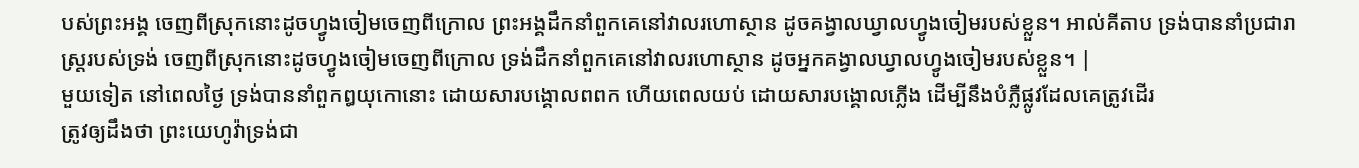បស់ព្រះអង្គ ចេញពីស្រុកនោះដូចហ្វូងចៀមចេញពីក្រោល ព្រះអង្គដឹកនាំពួកគេនៅវាលរហោស្ថាន ដូចគង្វាលឃ្វាលហ្វូងចៀមរបស់ខ្លួន។ អាល់គីតាប ទ្រង់បាននាំប្រជារាស្ត្ររបស់ទ្រង់ ចេញពីស្រុកនោះដូចហ្វូងចៀមចេញពីក្រោល ទ្រង់ដឹកនាំពួកគេនៅវាលរហោស្ថាន ដូចអ្នកគង្វាលឃ្វាលហ្វូងចៀមរបស់ខ្លួន។ |
មួយទៀត នៅពេលថ្ងៃ ទ្រង់បាននាំពួកឰយុកោនោះ ដោយសារបង្គោលពពក ហើយពេលយប់ ដោយសារបង្គោលភ្លើង ដើម្បីនឹងបំភ្លឺផ្លូវដែលគេត្រូវដើរ
ត្រូវឲ្យដឹងថា ព្រះយេហូវ៉ាទ្រង់ជា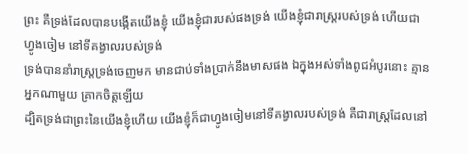ព្រះ គឺទ្រង់ដែលបានបង្កើតយើងខ្ញុំ យើងខ្ញុំជារបស់ផងទ្រង់ យើងខ្ញុំជារាស្ត្ររបស់ទ្រង់ ហើយជាហ្វូងចៀម នៅទីគង្វាលរបស់ទ្រង់
ទ្រង់បាននាំរាស្ត្រទ្រង់ចេញមក មានជាប់ទាំងប្រាក់នឹងមាសផង ឯក្នុងអស់ទាំងពូជអំបូរនោះ គ្មានអ្នកណាមួយ គ្រាកចិត្តឡើយ
ដ្បិតទ្រង់ជាព្រះនៃយើងខ្ញុំហើយ យើងខ្ញុំក៏ជាហ្វូងចៀមនៅទីគង្វាលរបស់ទ្រង់ គឺជារាស្ត្រដែលនៅ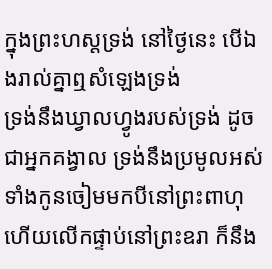ក្នុងព្រះហស្តទ្រង់ នៅថ្ងៃនេះ បើឯងរាល់គ្នាឮសំឡេងទ្រង់
ទ្រង់នឹងឃ្វាលហ្វូងរបស់ទ្រង់ ដូចជាអ្នកគង្វាល ទ្រង់នឹងប្រមូលអស់ទាំងកូនចៀមមកបីនៅព្រះពាហុ ហើយលើកផ្ទាប់នៅព្រះឧរា ក៏នឹង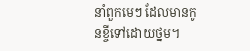នាំពួកមេៗ ដែលមានកូនខ្ចីទៅដោយថ្នម។